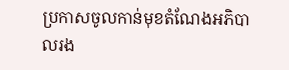ប្រកាសចូលកាន់មុខតំណែងអភិបាលរង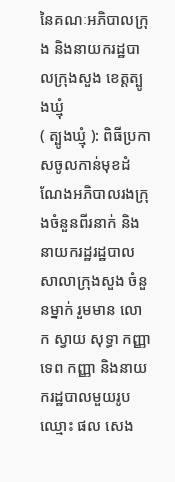នៃគណៈអភិបាលក្រុង និងនាយករដ្ឋបាលក្រុងសួង ខេត្តត្បូងឃ្មុំ
( ត្បូងឃ្មុំ ): ពិធីប្រកាសចូលកាន់មុខដំណែងអភិបាលរងក្រុងចំនួនពីរនាក់ និងនាយករដ្ឋរដ្ឋបាលសាលាក្រុងសួង ចំនួនម្នាក់ រួមមាន លោក ស្វាយ សុទ្ធា កញ្ញា ទេព កញ្ញា និងនាយករដ្ឋបាលមួយរូបឈ្មោះ ផល សេង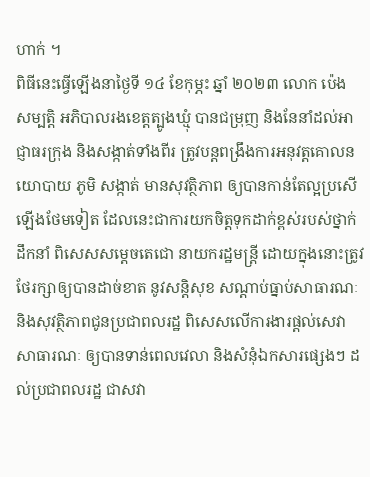ហាក់ ។
ពិធីនេះធ្វើឡើងនាថ្ងៃទី ១៤ ខែកុម្ភះ ឆ្នាំ ២០២៣ លោក ប៉េង សម្បត្តិ អភិបាលរងខេត្តត្បូងឃ្មុំ បានជម្រុញ និងនែនាំដល់អាជ្ញាធរក្រុង និងសង្កាត់ទាំងពីរ ត្រូវបន្តពង្រឹងការអនុវត្តគោលនយោបាយ ភូមិ សង្កាត់ មានសុវត្ថិភាព ឲ្យបានកាន់តែល្អប្រសើឡើងថែមទៀត ដែលនេះជាការយកចិត្តទុកដាក់ខ្ពស់របស់ថ្នាក់ដឹកនាំ ពិសេសសម្តេចតេជោ នាយករដ្ឋមន្រ្តី ដោយក្នុងនោះត្រូវថែរក្សាឲ្យបានដាច់ខាត នូវសន្តិសុខ សណ្តាប់ធ្នាប់សាធារណៈ និងសុវត្ថិភាពជូនប្រជាពលរដ្ឋ ពិសេសលើការងារផ្តល់សេវាសាធារណៈ ឲ្យបានទាន់ពេលវេលា និងសំនុំឯកសារផ្សេងៗ ដល់ប្រជាពលរដ្ឋ ជាសវា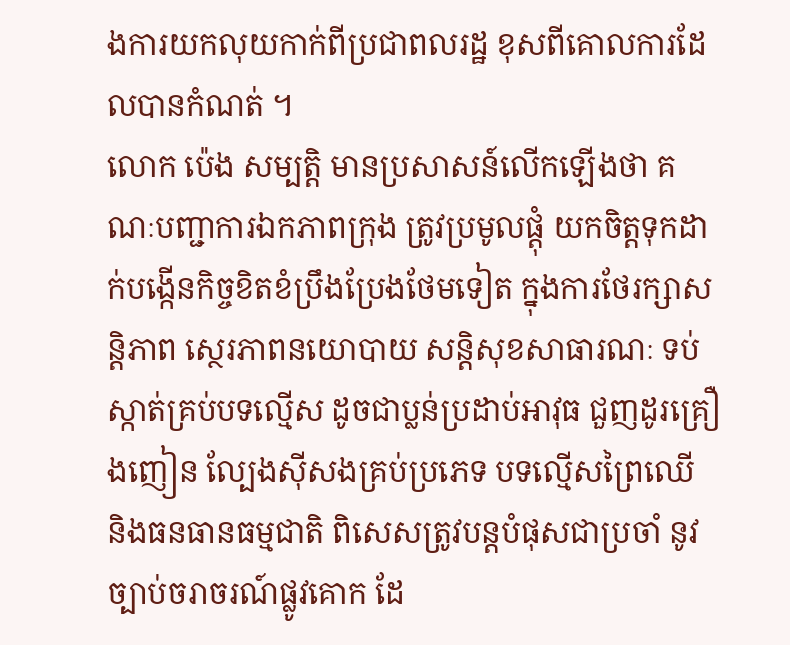ងការយកលុយកាក់ពីប្រជាពលរដ្ឋ ខុសពីគោលការដែលបានកំណត់ ។
លោក ប៉េង សម្បត្តិ មានប្រសាសន៍លើកឡើងថា គណៈបញ្ជាការឯកភាពក្រុង ត្រូវប្រមូលផ្តុំ យកចិត្តទុកដាក់បង្កើនកិច្ចខិតខំប្រឹងប្រែងថែមទៀត ក្នុងការថែរក្សាសន្តិភាព ស្ថេរភាពនយោបាយ សន្តិសុខសាធារណៈ ទប់ស្កាត់គ្រប់បទល្មើស ដូចជាប្លន់ប្រដាប់អាវុធ ជួញដូរគ្រឿងញៀន ល្បែងស៊ីសងគ្រប់ប្រភេទ បទល្មើសព្រៃឈើ និងធនធានធម្មជាតិ ពិសេសត្រូវបន្តបំផុសជាប្រចាំ នូវច្បាប់ចរាចរណ៍ផ្លូវគោក ដែ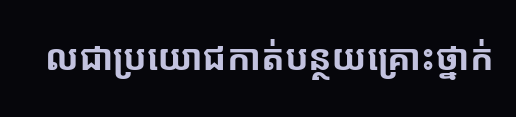លជាប្រយោជកាត់បន្ថយគ្រោះថ្នាក់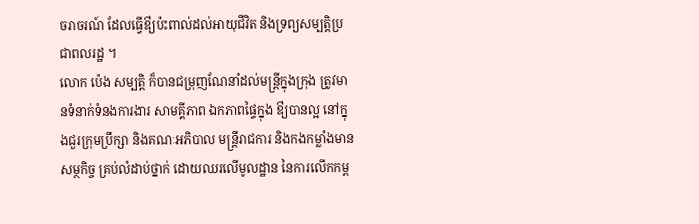ចរាចរណ៍ ដែលធ្វើឳ្យប៉ះពាល់ដល់អាយុជីវិត និងទ្រព្យសម្បត្តិប្រជាពលរដ្ឋ ។
លោក ប៉េង សម្បត្តិ ក៏បានជម្រុញណែនាំដល់មន្រ្តីក្នុងក្រុង ត្រូវមានទំនាក់ទំនងការងារ សាមគ្គីភាព ឯកភាពផ្ទៃក្នុង ឳ្យបានល្អ នៅក្នុងជួរក្រុមប្រឹក្សា និងគណៈអភិបាល មន្រ្តីរាជការ និងកងកម្លាំងមានសម្ថកិច្ច គ្រប់លំដាប់ថ្នាក់ ដោយឈរលើមូលដ្ឋាន នៃការលើកកម្ព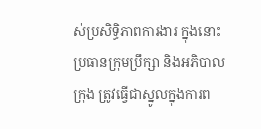ស់ប្រសិទ្ធិភាពការងារ ក្នុងនោះប្រធានក្រុមប្រឹក្សា និងអភិបាលក្រុង ត្រូវធ្វើជាស្នូលក្នុងការព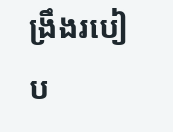ង្រឹងរបៀប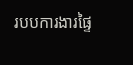របបការងារផ្ទៃ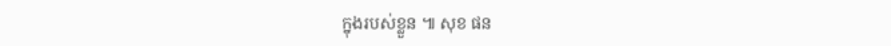ក្នុងរបស់ខ្លួន ៕ សុខ ផន